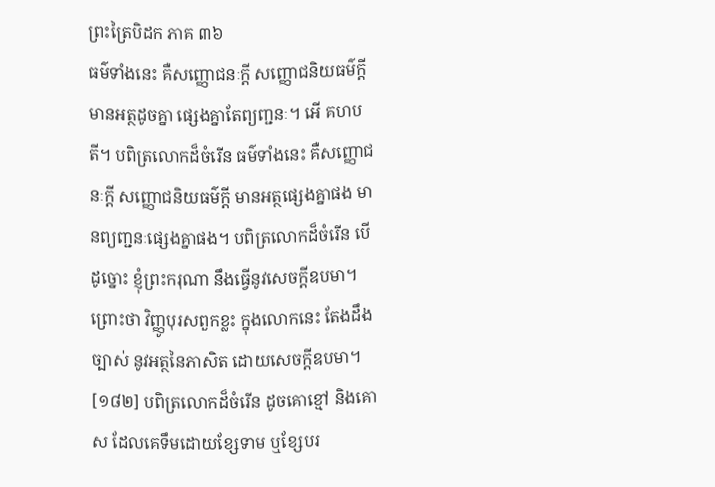ព្រះត្រៃបិដក ភាគ ៣៦
ធម៌ទាំងនេះ គឺសញ្ញោជនៈក្តី សញ្ញោជនិយធម៌ក្តី មានអត្ថដូចគ្នា ផ្សេងគ្នាតែព្យញ្ជនៈ។ អើ គហបតី។ បពិត្រលោកដ៏ចំរើន ធម៌ទាំងនេះ គឺសញ្ញោជនៈក្តី សញ្ញោជនិយធម៌ក្តី មានអត្ថផ្សេងគ្នាផង មានព្យញ្ជនៈផ្សេងគ្នាផង។ បពិត្រលោកដ៏ចំរើន បើដូច្នោះ ខ្ញុំព្រះករុណា នឹងធ្វើនូវសេចក្តីឧបមា។ ព្រោះថា វិញ្ញូបុរសពួកខ្លះ ក្នុងលោកនេះ តែងដឹងច្បាស់ នូវអត្ថនៃភាសិត ដោយសេចក្តីឧបមា។
[១៨២] បពិត្រលោកដ៏ចំរើន ដូចគោខ្មៅ និងគោស ដែលគេទឹមដោយខ្សែទាម ឬខ្សែបរ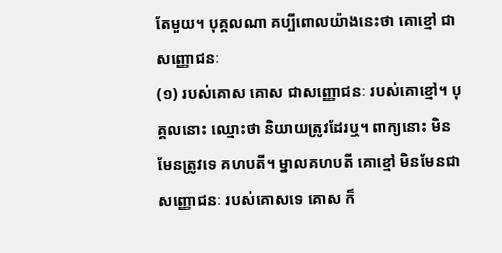តែមួយ។ បុគ្គលណា គប្បីពោលយ៉ាងនេះថា គោខ្មៅ ជាសញ្ញោជនៈ
(១) របស់គោស គោស ជាសញ្ញោជនៈ របស់គោខ្មៅ។ បុគ្គលនោះ ឈ្មោះថា និយាយត្រូវដែរឬ។ ពាក្យនោះ មិនមែនត្រូវទេ គហបតី។ ម្នាលគហបតី គោខ្មៅ មិនមែនជាសញ្ញោជនៈ របស់គោសទេ គោស ក៏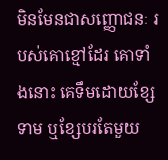មិនមែនជាសញ្ញោជនៈ របស់គោខ្មៅដែរ គោទាំងនោះ គេទឹមដោយខ្សែទាម ឬខ្សែបរតែមួយ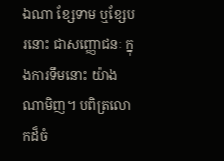ឯណា ខ្សែទាម ឬខ្សែបរនោះ ជាសញ្ញោជនៈ ក្នុងការទឹមនោះ យ៉ាងណាមិញ។ បពិត្រលោកដ៏ចំ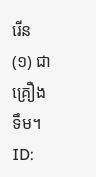រើន
(១) ជាគ្រឿងទឹម។
ID: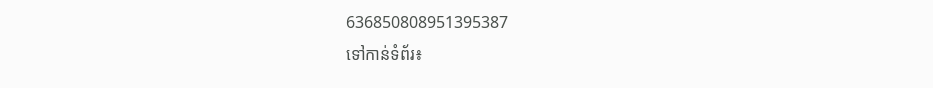636850808951395387
ទៅកាន់ទំព័រ៖